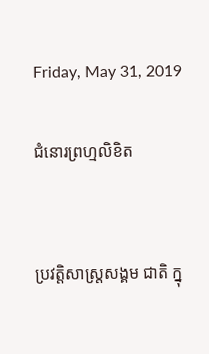Friday, May 31, 2019

ជំនោរព្រហ្មលិខិត


ប្រវត្តិសាស្រ្តសង្គម ជាតិ ក្នុ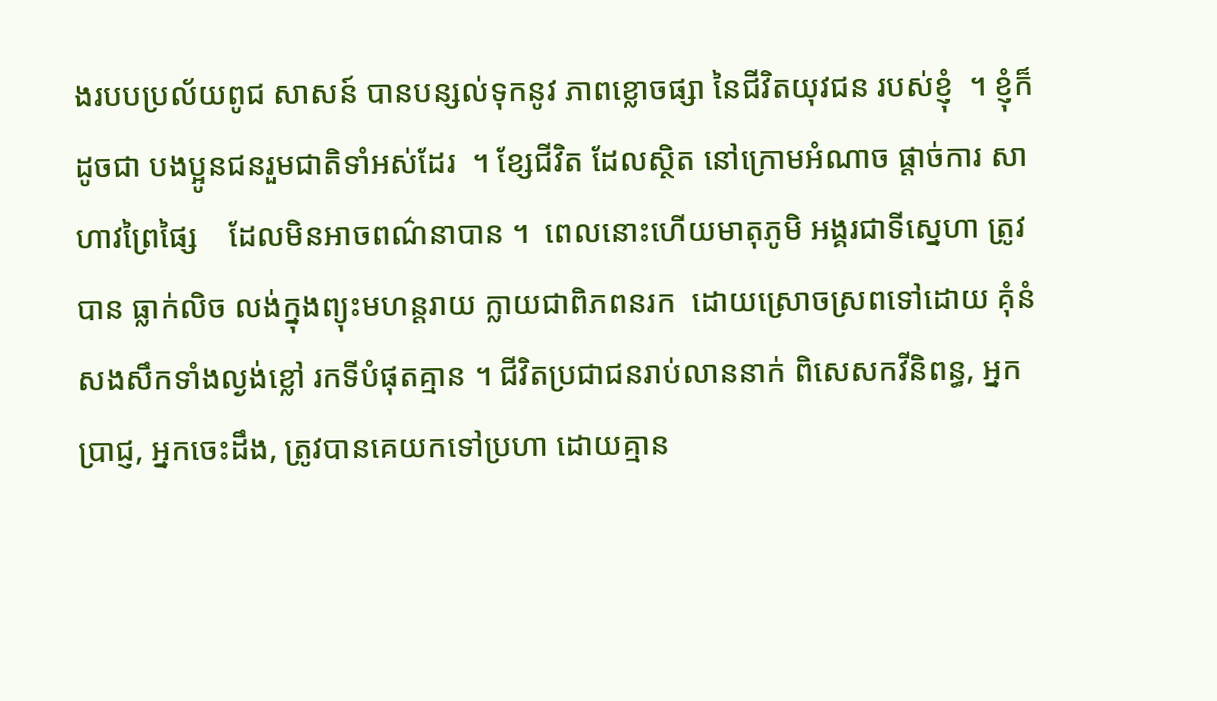ងរបបប្រល័យពូជ សាសន៍ បានបន្សល់ទុកនូវ ភាពខ្លោចផ្សា នៃជីវិតយុវជន របស់ខ្ញុំ  ។ ខ្ញុំក៏ដូចជា បងប្អូនជនរួមជាតិទាំអស់ដែរ  ។ ខែ្សជីវិត ដែលស្ថិត នៅក្រោមអំណាច ផ្តាច់ការ សាហាវព្រៃផ្សៃ    ដែលមិនអាចពណ៌នាបាន ។  ពេលនោះហើយមាតុភូមិ អង្គរជាទីស្នេហា ត្រូវបាន ធ្លាក់លិច លង់ក្នុងព្យុះមហន្តរាយ ក្លាយជាពិភពនរក  ដោយស្រោចស្រពទៅដោយ គុំនំសងសឹកទាំងល្ងង់ខ្លៅ រកទីបំផុតគ្មាន ។ ជីវិតប្រជាជនរាប់លាននាក់ ពិសេសកវីនិពន្ធ, អ្នកប្រាជ្ញ, អ្នកចេះដឹង, ត្រូវបានគេយកទៅប្រហា ដោយគ្មាន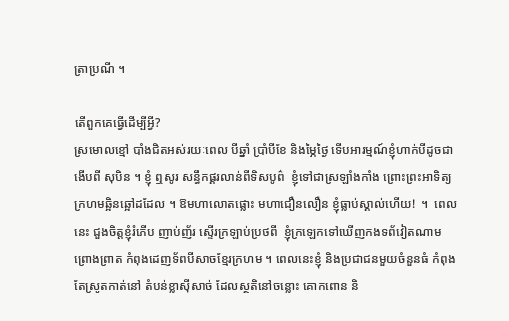ត្រាប្រណី ។

តើពួកគេធ្វើដើម្បីអ្វី?
ស្រមោលខ្មៅ បាំងជិតអស់រយៈពេល បីឆ្នាំ ប្រាំបីខែ និងម្ភៃថ្ងៃ ទើបអារម្មណ៍ខ្ញុំហាក់បីដូចជាងើបពី សុបិន ។ ខ្ញុំ ឮសូរ សន្ធឹកផ្គរលាន់ពីទិសបូព៌  ខ្ញុំទៅជាស្រឡាំងកាំង ព្រោះព្រះអាទិត្យក្រហមឆ្អិនឆ្អៅដដែល ។ ឱមហាលោតផ្លោះ មហាជឿនលឿន ខ្ញុំធ្លាប់ស្គាល់ហើយ!  ។  ពេលនេះ ជួងចិត្តខ្ញុំរំភើប ញាប់ញ័រ ស្ទើរក្រឡាប់ប្រថពី  ខ្ញុំក្រឡេកទៅឃើញកងទព័វៀតណាម ព្រោងព្រាត កំពុងដេញទ័ពបីសាចខ្មែរក្រហម ។ ពេលនេះខ្ញុំ និងប្រជាជនមួយចំនួនធំ កំពុងតែស្រូតកាត់នៅ តំបន់ខ្លាស៊ីសាច់ ដែលស្ថតិនៅចន្លោះ គោកពោន និ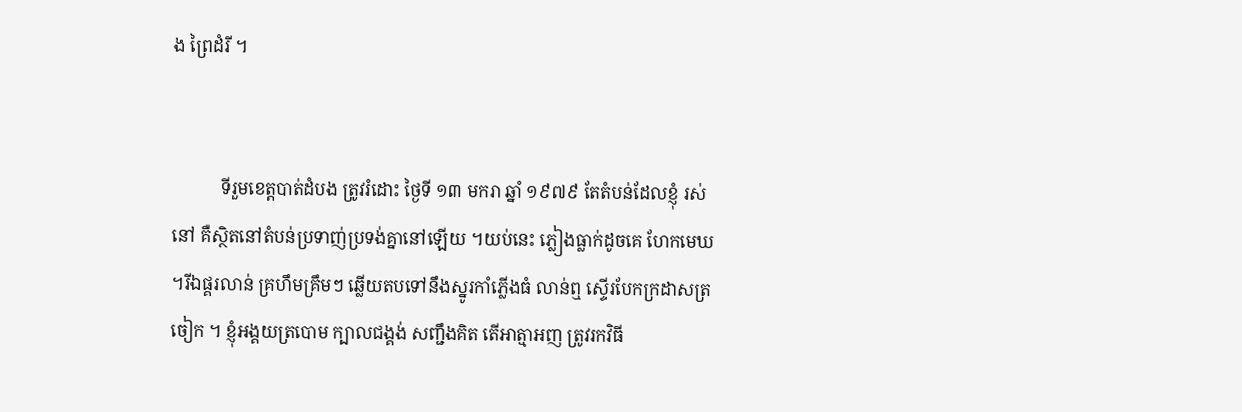ង ព្រៃដំរី ។


           ទីរួមខេត្តបាត់ដំបង ត្រូវរំដោះ ថ្ងៃទី ១៣ មករា ឆ្នាំ ១៩៧៩ តែតំបន់ដែលខ្ញុំ រស់នៅ គឺស្ថិតនៅតំបន់ប្រទាញ់ប្រទង់គ្នានៅឡើយ ។យប់នេះ ភ្លៀងធ្លាក់ដូចគេ ហែកមេឃ ។រីឯផ្គរលាន់ គ្រហឹមគ្រឹមៗ ឆ្លើយតបទៅនឹងស្នូរកាំភ្លើងធំ លាន់ឮ ស្ទើរបែកក្រដាសត្រចៀក ។ ខ្ញុំអង្គយត្របោម ក្បាលជង្គង់ សញ្ជឹងគិត តើអាត្មាអញ ត្រូវរកវិធី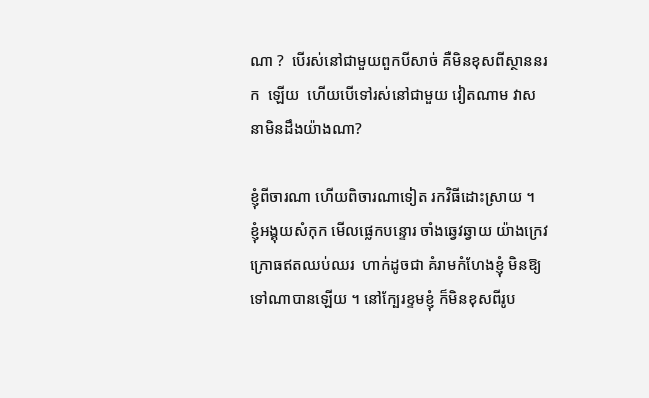ណា ?  បើរស់នៅជាមួយពួកបីសាច់ គឺមិនខុសពីស្ថាននរក  ឡើយ  ហើយបើទៅរស់នៅជាមួយ វៀតណាម វាសនាមិនដឹងយ៉ាងណា?

ខ្ញុំពីចារណា ហើយពិចារណាទៀត រកវិធីដោះស្រាយ ។  ខ្ញុំអង្គុយសំកុក មើលផ្លេកបន្ទោរ ចាំងឆ្វេវឆ្វាយ យ៉ាងក្រេវក្រោធឥតឈប់ឈរ  ហាក់ដូចជា គំរាមកំហែងខ្ញុំ មិនឱ្យទៅណាបានឡើយ ។ នៅក្បែរខ្ទមខ្ញុំ ក៏មិនខុសពីរូប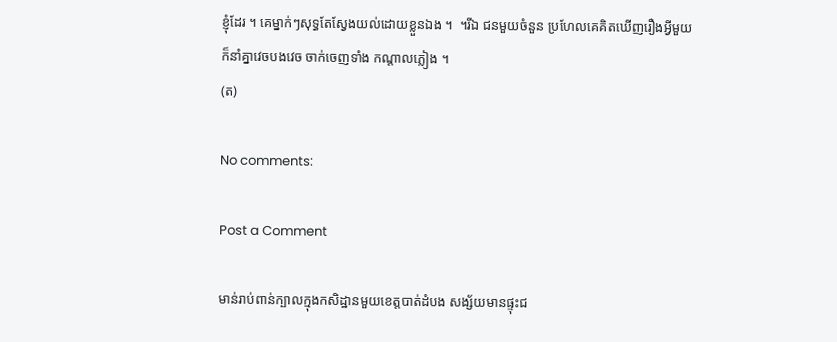ខ្ញុំដែរ ។ គេម្នាក់ៗសុទ្ធតែស្វែងយល់ដោយខ្លួនឯង ។  ។រីឯ ជនមួយចំនួន ប្រហែលគេគិតឃើញរឿងអ្វីមួយ  ក៏នាំគ្នាវេចបងវេច ចាក់ចេញទាំង កណ្តាលភ្លៀង ។
(ត)

No comments:

Post a Comment

មាន់រាប់ពាន់ក្បាលក្មុងកសិដ្ឋានមួយខេត្តបាត់ដំបង សង្ស័យមានផ្ទុះជ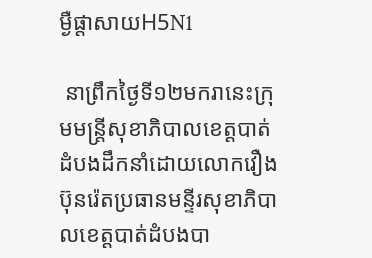ម្ងឺផ្តាសាយH5N1

 នាព្រឹកថ្ងៃទី១២មករានេះក្រុមមន្រ្តីសុខាភិបាលខេត្តបាត់ដំបងដឹកនាំដោយលោកវឿងប៊ុនរ៉េតប្រធានមន្ទីរសុខាភិបាលខេត្តបាត់ដំបងបា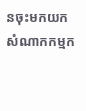នចុះមកយកសំណាកកម្មក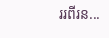ររពីរន...